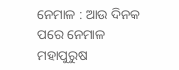ନେମାଳ : ଆଉ ଦିନକ ପରେ ନେମାଳ ମହାପୁରୁଷ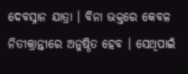ଦେବସ୍ନାନ ଯାତ୍ରା । ବିନା ଭକ୍ତରେ କେବଳ ନିତୀକ୍ରାନ୍ତୀରେ ଅନୁଷ୍ଠିତ ହେବ । ସେଥିପାଇଁ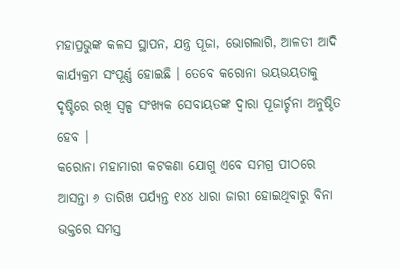ମହାପ୍ରଭୁଙ୍କ କଳସ ସ୍ଥାପନ, ଯନ୍ତ୍ର ପୂଜା, ଭୋଗଲାଗି, ଆଳତୀ ଆଦି କାର୍ଯ୍ୟକ୍ରମ ସଂପୂର୍ଣ୍ଣ ହୋଇଛି । ତେବେ କରୋନା ଭୟଭୟତାକୁ ଦୃଷ୍ଟିରେ ରଖି ସ୍ୱଳ୍ପ ସଂଖ୍ୟକ ସେବାୟତଙ୍କ ଦ୍ୱାରା ପୂଜାର୍ଚ୍ଚନା ଅନୁଷ୍ଠିତ ହେବ ।
କରୋନା ମହାମାରୀ କଟକଣା ଯୋଗୁ ଏବେ ସମଗ୍ର ପୀଠରେ ଆସନ୍ତା ୬ ତାରିଖ ପର୍ଯ୍ୟନ୍ତ ୧୪୪ ଧାରା ଜାରୀ ହୋଇଥିବାରୁ ବିନା ଭକ୍ତରେ ସମସ୍ତ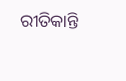ରୀତିକାନ୍ତି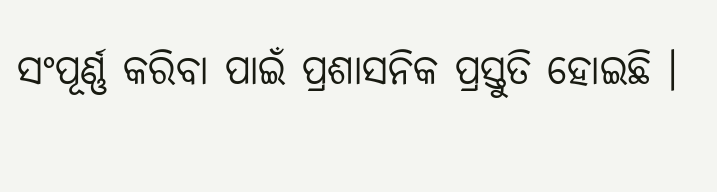ସଂପୂର୍ଣ୍ଣ କରିବା ପାଇଁ ପ୍ରଶାସନିକ ପ୍ରସ୍ତୁତି ହୋଇଛି ।